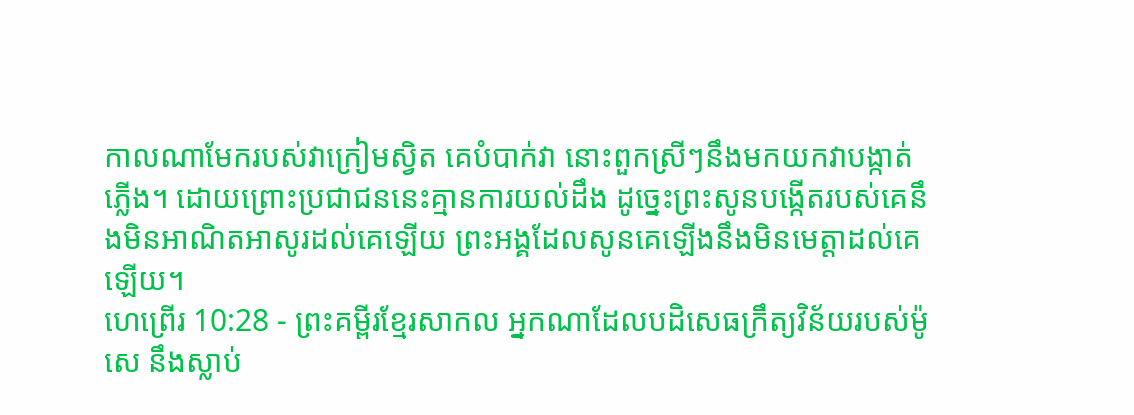កាលណាមែករបស់វាក្រៀមស្វិត គេបំបាក់វា នោះពួកស្រីៗនឹងមកយកវាបង្កាត់ភ្លើង។ ដោយព្រោះប្រជាជននេះគ្មានការយល់ដឹង ដូច្នេះព្រះសូនបង្កើតរបស់គេនឹងមិនអាណិតអាសូរដល់គេឡើយ ព្រះអង្គដែលសូនគេឡើងនឹងមិនមេត្តាដល់គេឡើយ។
ហេព្រើរ 10:28 - ព្រះគម្ពីរខ្មែរសាកល អ្នកណាដែលបដិសេធក្រឹត្យវិន័យរបស់ម៉ូសេ នឹងស្លាប់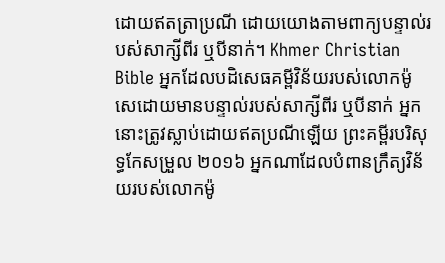ដោយឥតត្រាប្រណី ដោយយោងតាមពាក្យបន្ទាល់របស់សាក្សីពីរ ឬបីនាក់។ Khmer Christian Bible អ្នកដែលបដិសេធគម្ពីវិន័យរបស់លោកម៉ូសេដោយមានបន្ទាល់របស់សាក្សីពីរ ឬបីនាក់ អ្នកនោះត្រូវស្លាប់ដោយឥតប្រណីឡើយ ព្រះគម្ពីរបរិសុទ្ធកែសម្រួល ២០១៦ អ្នកណាដែលបំពានក្រឹត្យវិន័យរបស់លោកម៉ូ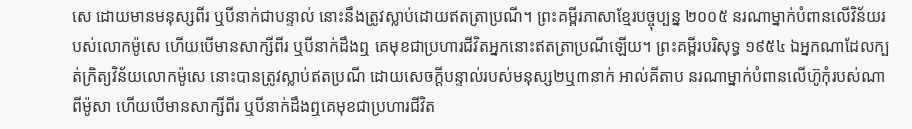សេ ដោយមានមនុស្សពីរ ឬបីនាក់ជាបន្ទាល់ នោះនឹងត្រូវស្លាប់ដោយឥតត្រាប្រណី។ ព្រះគម្ពីរភាសាខ្មែរបច្ចុប្បន្ន ២០០៥ នរណាម្នាក់បំពានលើវិន័យរបស់លោកម៉ូសេ ហើយបើមានសាក្សីពីរ ឬបីនាក់ដឹងឮ គេមុខជាប្រហារជីវិតអ្នកនោះឥតត្រាប្រណីឡើយ។ ព្រះគម្ពីរបរិសុទ្ធ ១៩៥៤ ឯអ្នកណាដែលក្បត់ក្រិត្យវិន័យលោកម៉ូសេ នោះបានត្រូវស្លាប់ឥតប្រណី ដោយសេចក្ដីបន្ទាល់របស់មនុស្ស២ឬ៣នាក់ អាល់គីតាប នរណាម្នាក់បំពានលើហ៊ូកុំរបស់ណាពីម៉ូសា ហើយបើមានសាក្សីពីរ ឬបីនាក់ដឹងឮគេមុខជាប្រហារជីវិត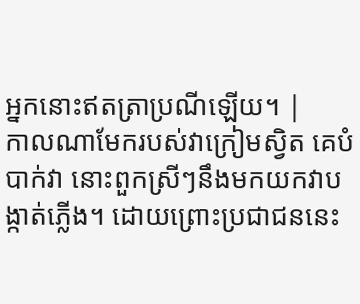អ្នកនោះឥតត្រាប្រណីឡើយ។ |
កាលណាមែករបស់វាក្រៀមស្វិត គេបំបាក់វា នោះពួកស្រីៗនឹងមកយកវាបង្កាត់ភ្លើង។ ដោយព្រោះប្រជាជននេះ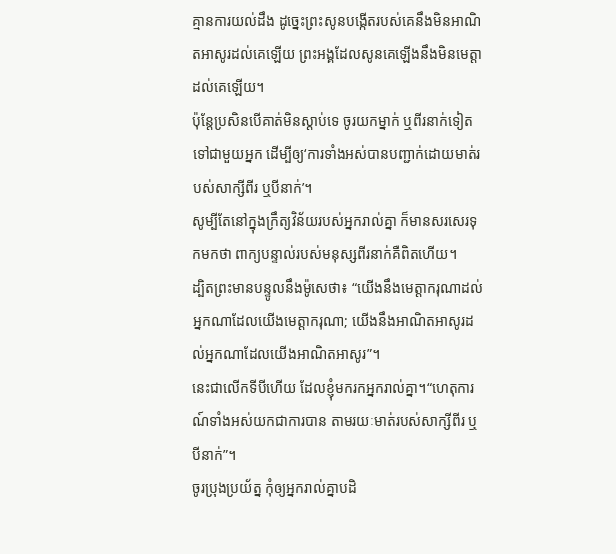គ្មានការយល់ដឹង ដូច្នេះព្រះសូនបង្កើតរបស់គេនឹងមិនអាណិតអាសូរដល់គេឡើយ ព្រះអង្គដែលសូនគេឡើងនឹងមិនមេត្តាដល់គេឡើយ។
ប៉ុន្តែប្រសិនបើគាត់មិនស្ដាប់ទេ ចូរយកម្នាក់ ឬពីរនាក់ទៀតទៅជាមួយអ្នក ដើម្បីឲ្យ‘ការទាំងអស់បានបញ្ជាក់ដោយមាត់របស់សាក្សីពីរ ឬបីនាក់’។
សូម្បីតែនៅក្នុងក្រឹត្យវិន័យរបស់អ្នករាល់គ្នា ក៏មានសរសេរទុកមកថា ពាក្យបន្ទាល់របស់មនុស្សពីរនាក់គឺពិតហើយ។
ដ្បិតព្រះមានបន្ទូលនឹងម៉ូសេថា៖ “យើងនឹងមេត្តាករុណាដល់អ្នកណាដែលយើងមេត្តាករុណា; យើងនឹងអាណិតអាសូរដល់អ្នកណាដែលយើងអាណិតអាសូរ”។
នេះជាលើកទីបីហើយ ដែលខ្ញុំមករកអ្នករាល់គ្នា។“ហេតុការណ៍ទាំងអស់យកជាការបាន តាមរយៈមាត់របស់សាក្សីពីរ ឬបីនាក់”។
ចូរប្រុងប្រយ័ត្ន កុំឲ្យអ្នករាល់គ្នាបដិ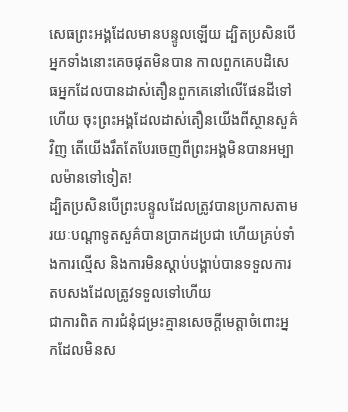សេធព្រះអង្គដែលមានបន្ទូលឡើយ ដ្បិតប្រសិនបើអ្នកទាំងនោះគេចផុតមិនបាន កាលពួកគេបដិសេធអ្នកដែលបានដាស់តឿនពួកគេនៅលើផែនដីទៅហើយ ចុះព្រះអង្គដែលដាស់តឿនយើងពីស្ថានសួគ៌វិញ តើយើងរឹតតែបែរចេញពីព្រះអង្គមិនបានអម្បាលម៉ានទៅទៀត!
ដ្បិតប្រសិនបើព្រះបន្ទូលដែលត្រូវបានប្រកាសតាមរយៈបណ្ដាទូតសួគ៌បានប្រាកដប្រជា ហើយគ្រប់ទាំងការល្មើស និងការមិនស្ដាប់បង្គាប់បានទទួលការតបសងដែលត្រូវទទួលទៅហើយ
ជាការពិត ការជំនុំជម្រះគ្មានសេចក្ដីមេត្តាចំពោះអ្នកដែលមិនស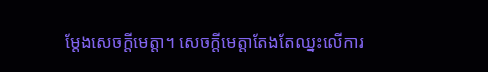ម្ដែងសេចក្ដីមេត្តា។ សេចក្ដីមេត្តាតែងតែឈ្នះលើការ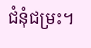ជំនុំជម្រះ។